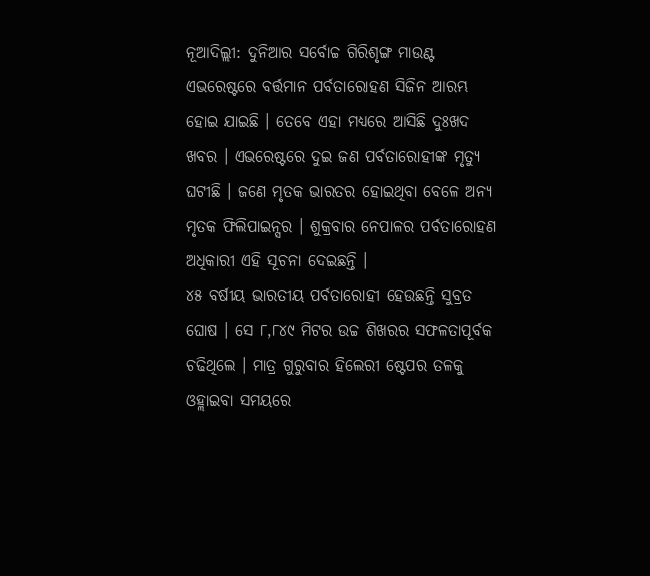ନୂଆଦିଲ୍ଲୀ: ଦୁନିଆର ସର୍ବୋଚ୍ଚ ଗିରିଶୃଙ୍ଗ ମାଉଣ୍ଟ ଏଭରେଷ୍ଟରେ ବର୍ତ୍ତମାନ ପର୍ବତାରୋହଣ ସିଜିନ ଆରମ୍ଭ ହୋଇ ଯାଇଛି । ତେବେ ଏହା ମଧ୍ୟରେ ଆସିଛି ଦୁଃଖଦ ଖବର । ଏଭରେଷ୍ଟରେ ଦୁଇ ଜଣ ପର୍ବତାରୋହୀଙ୍କ ମୃତ୍ୟୁ ଘଟୀଛି । ଜଣେ ମୃତକ ଭାରତର ହୋଇଥିବା ବେଳେ ଅନ୍ୟ ମୃତକ ଫିଲିପାଇନ୍ସର । ଶୁକ୍ରବାର ନେପାଳର ପର୍ବତାରୋହଣ ଅଧିକାରୀ ଏହି ସୂଚନା ଦେଇଛନ୍ତି ।
୪୫ ବର୍ଷୀୟ ଭାରତୀୟ ପର୍ବତାରୋହୀ ହେଉଛନ୍ତି ସୁବ୍ରତ ଘୋଷ । ସେ ୮,୮୪୯ ମିଟର ଉଚ୍ଚ ଶିଖରର ସଫଳତାପୂର୍ବକ ଚଢିଥିଲେ । ମାତ୍ର ଗୁରୁବାର ହିଲେରୀ ଷ୍ଟେପର ତଳକୁ ଓହ୍ଲାଇବା ସମୟରେ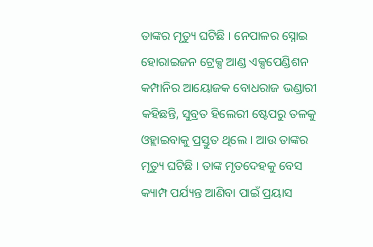ତାଙ୍କର ମୃତ୍ୟୁ ଘଟିଛି । ନେପାଳର ସ୍ନୋଇ ହୋରାଇଜନ ଟ୍ରେକ୍ସ ଆଣ୍ଡ ଏକ୍ସପେଣ୍ଡିଶନ କମ୍ପାନିର ଆୟୋଜକ ବୋଧରାଜ ଭଣ୍ଡାରୀ କହିଛନ୍ତି, ସୁବ୍ରତ ହିଲେରୀ ଷ୍ଟେପରୁ ତଳକୁ ଓହ୍ଲାଇବାକୁ ପ୍ରସ୍ତୁତ ଥିଲେ । ଆଉ ତାଙ୍କର ମୃତ୍ୟୁ ଘଟିଛି । ତାଙ୍କ ମୃତଦେହକୁ ବେସ କ୍ୟାମ୍ପ ପର୍ଯ୍ୟନ୍ତ ଆଣିବା ପାଇଁ ପ୍ରୟାସ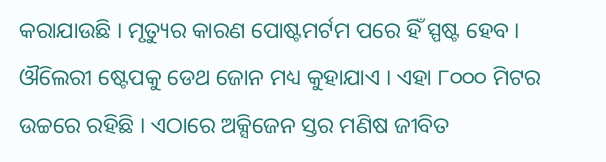କରାଯାଉଛି । ମୃତ୍ୟୁର କାରଣ ପୋଷ୍ଟମର୍ଟମ ପରେ ହିଁ ସ୍ପଷ୍ଟ ହେବ ।
ଔିଲେରୀ ଷ୍ଟେପକୁ ଡେଥ ଜୋନ ମଧ୍ୟ କୁହାଯାଏ । ଏହା ୮୦୦୦ ମିଟର ଉଚ୍ଚରେ ରହିଛି । ଏଠାରେ ଅକ୍ସିଜେନ ସ୍ତର ମଣିଷ ଜୀବିତ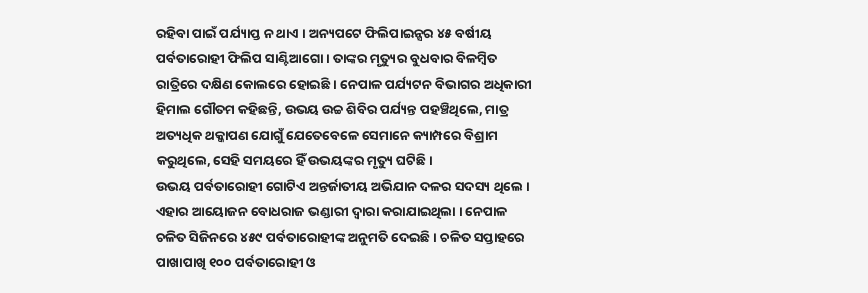ରହିବା ପାଇଁ ପର୍ଯ୍ୟାପ୍ତ ନ ଥାଏ । ଅନ୍ୟପଟେ ଫିଲିପାଇନ୍ସର ୪୫ ବର୍ଷୀୟ ପର୍ବତାରୋହୀ ଫିଲିପ ସାଣ୍ଟିଆଗୋ । ତାଙ୍କର ମୃତ୍ୟୁର ବୁଧବାର ବିଳମ୍ବିତ ରାତ୍ରିରେ ଦକ୍ଷିଣ କୋଲରେ ହୋଇଛି । ନେପାଳ ପର୍ଯ୍ୟଟନ ବିଭାଗର ଅଧିକାରୀ ହିମାଲ ଗୌତମ କହିଛନ୍ତି, ଉଭୟ ଉଚ୍ଚ ଶିବିର ପର୍ଯ୍ୟନ୍ତ ପହଞ୍ଚିଥିଲେ, ମାତ୍ର ଅତ୍ୟଧିକ ଥକ୍କାପଣ ଯୋଗୁଁ ଯେତେବେଳେ ସେମାନେ କ୍ୟାମ୍ପରେ ବିଶ୍ରାମ କରୁଥିଲେ, ସେହି ସମୟରେ ହିଁ ଉଭୟଙ୍କର ମୃତ୍ୟୁ ଘଟିଛି ।
ଉଭୟ ପର୍ବତାରୋହୀ ଗୋଟିଏ ଅନ୍ତର୍ଜାତୀୟ ଅଭିଯାନ ଦଳର ସଦସ୍ୟ ଥିଲେ । ଏହାର ଆୟୋଜନ ବୋଧରାଜ ଭଣ୍ଡାରୀ ଦ୍ୱାରା କରାଯାଇଥିଲା । ନେପାଳ ଚଳିତ ସିଜିନରେ ୪୫୯ ପର୍ବତାରୋହୀଙ୍କ ଅନୁମତି ଦେଇଛି । ଚଳିତ ସପ୍ତାହରେ ପାଖାପାଖି ୧୦୦ ପର୍ବତାରୋହୀ ଓ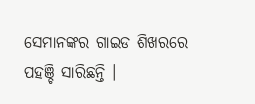ସେମାନଙ୍କର ଗାଇଡ ଶିଖରରେ ପହଞ୍ଚି ସାରିଛନ୍ତି ।